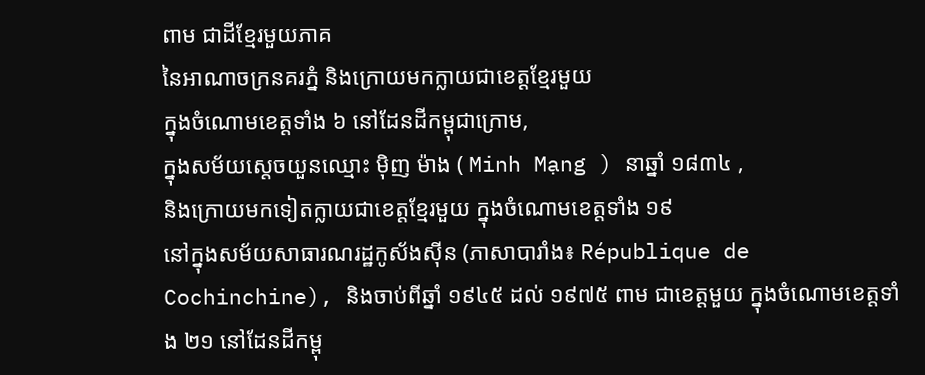ពាម ជាដីខែ្មរមួយភាគ
នៃអាណាចក្រនគរភ្នំ និងក្រោយមកក្លាយជាខេត្តខ្មែរមួយ
ក្នុងចំណោមខេត្តទាំង ៦ នៅដែនដីកម្ពុជាក្រោម,
ក្នុងសម័យស្តេចយួនឈ្មោះ ម៉ិញ ម៉ាង ( Minh Mạng ) នាឆ្នាំ ១៨៣៤ ,
និងក្រោយមកទៀតក្លាយជាខេត្តខ្មែរមួយ ក្នុងចំណោមខេត្តទាំង ១៩
នៅក្នុងសម័យសាធារណរដ្ឋកូស័ងស៊ីន (ភាសាបារាំង៖ République de
Cochinchine), និងចាប់ពីឆ្នាំ ១៩៤៥ ដល់ ១៩៧៥ ពាម ជាខេត្តមួយ ក្នុងចំណោមខេត្តទាំង ២១ នៅដែនដីកម្ពុ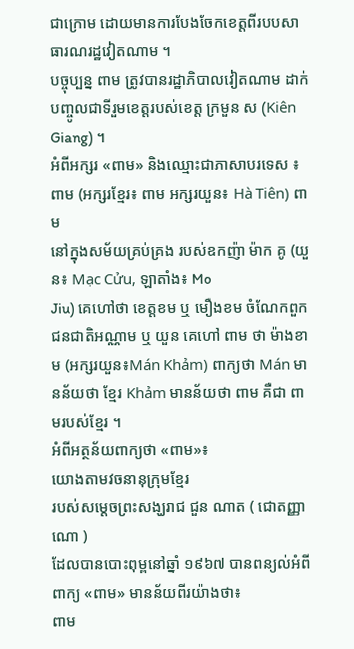ជាក្រោម ដោយមានការបែងចែកខេត្តពីរបបសាធារណរដ្ឋវៀតណាម ។
បច្ចុប្បន្ន ពាម ត្រូវបានរដ្ឋាភិបាលវៀតណាម ដាក់បញ្ចូលជាទីរួមខេត្តរបស់ខេត្ត ក្រមួន ស (Kiên Giang) ។
អំពីអក្សរ «ពាម» និងឈ្មោះជាភាសាបរទេស ៖
ពាម (អក្សរខ្មែរ៖ ពាម អក្សរយួន៖ Hà Tiên) ពាម
នៅក្នុងសម័យគ្រប់គ្រង របស់ឧកញ៉ា ម៉ាក គូ (យួន៖ Mạc Cửu, ឡាតាំង៖ Mo
Jiu) គេហៅថា ខេត្តខម ឬ មឿងខម ចំណែកពួកជនជាតិអណ្ណាម ឬ យួន គេហៅ ពាម ថា ម៉ាងខាម (អក្សរយួន៖Mán Khảm) ពាក្យថា Mán មានន័យថា ខ្មែរ Khảm មានន័យថា ពាម គឺជា ពាមរបស់ខ្មែរ ។
អំពីអត្ថន័យពាក្យថា «ពាម»៖
យោងតាមវចនានុក្រុមខ្មែរ
របស់សម្តេចព្រះសង្ឃរាជ ជួន ណាត ( ជោតញ្ញាណោ )
ដែលបានបោះពុម្ពនៅឆ្នាំ ១៩៦៧ បានពន្យល់អំពីពាក្យ «ពាម» មានន័យពីរយ៉ាងថា៖
ពាម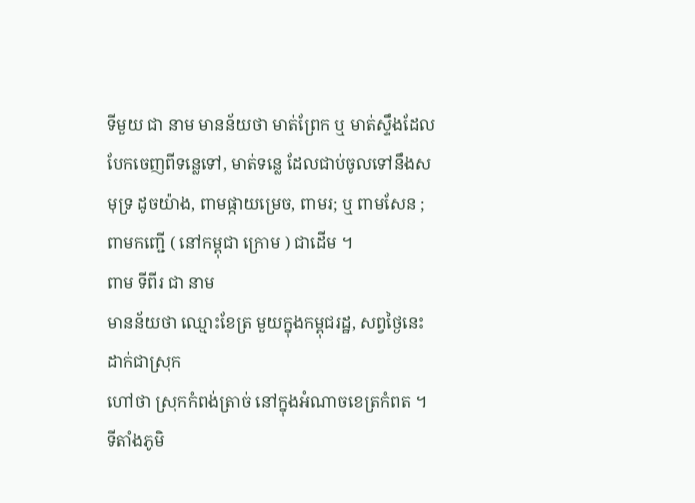ទីមួយ ជា នាម មានន័យថា មាត់ព្រែក ឬ មាត់ស្ទឹងដែលបែកចេញពីទន្លេទៅ, មាត់ទន្លេ ដែលជាប់ចូលទៅនឹងសមុទ្រ ដូចយ៉ាង, ពាមផ្កាយម្រេច, ពាមរ; ឬ ពាមសែន ; ពាមកញ្ជើ ( នៅកម្ពុជា ក្រោម ) ជាដើម ។
ពាម ទីពីរ ជា នាម
មានន័យថា ឈ្មោះខែត្រ មួយក្នុងកម្ពុជរដ្ឋ, សព្វថ្ងៃនេះ ដាក់ជាស្រុក
ហៅថា ស្រុកកំពង់ត្រាច់ នៅក្នុងអំណាចខេត្រកំពត ។
ទីតាំងភូមិ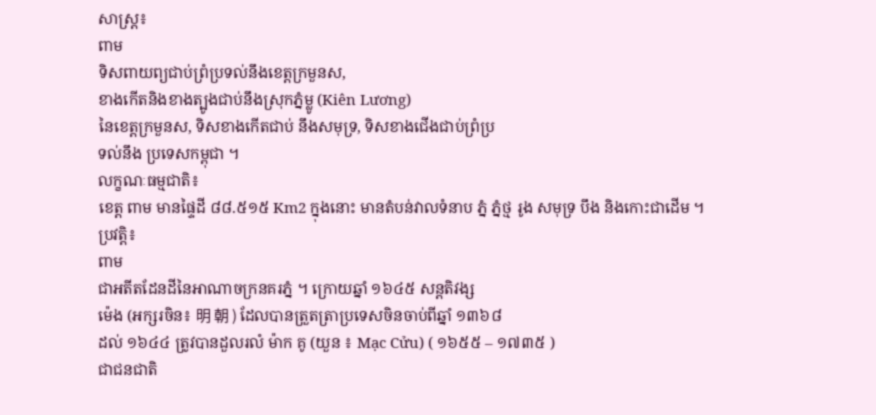សាស្ត្រ៖
ពាម
ទិសពាយព្យជាប់ព្រំប្រទល់នឹងខេត្តក្រមួនស,
ខាងកើតនិងខាងត្បូងជាប់នឹងស្រុកភ្នំម្លូ (Kiên Lương)
នៃខេត្តក្រមួនស, ទិសខាងកើតជាប់ នឹងសមុទ្រ, ទិសខាងជើងជាប់ព្រំប្រ
ទល់នឹង ប្រទេសកម្ពុជា ។
លក្ខណៈធម្មជាតិ៖
ខេត្ត ពាម មានផ្ទៃដី ៨៨.៥១៥ Km2 ក្នុងនោះ មានតំបន់វាលទំនាប ភ្នំ ភ្នំថ្ម រូង សមុទ្រ បឹង និងកោះជាដើម ។
ប្រវត្តិ៖
ពាម
ជាអតីតដែនដីនៃអាណាចក្រនគរភ្នំ ។ ក្រោយឆ្នាំ ១៦៤៥ សន្តតិវង្ស
ម៉េង (អក្សរចិន៖ 明 朝 ) ដែលបានត្រួតត្រាប្រទេសចិនចាប់ពីឆ្នាំ ១៣៦៨
ដល់ ១៦៤៤ ត្រូវបានដួលរលំ ម៉ាក គូ (យួន ៖ Mạc Cửu) ( ១៦៥៥ – ១៧៣៥ )
ជាជនជាតិ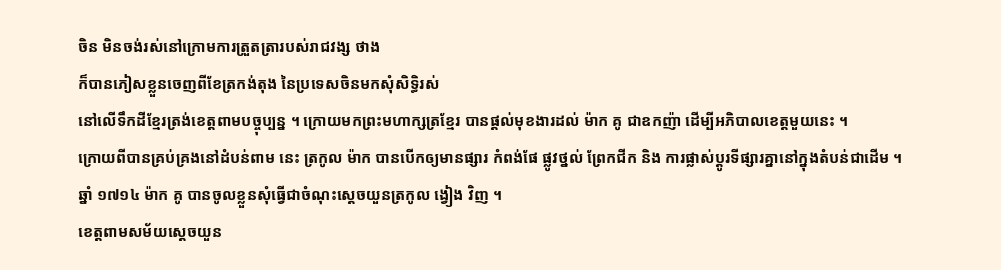ចិន មិនចង់រស់នៅក្រោមការត្រួតត្រារបស់រាជវង្ស ថាង
ក៏បានភៀសខ្លួនចេញពីខែត្រកង់តុង នៃប្រទេសចិនមកសុំសិទ្ធិរស់
នៅលើទឹកដីខ្មែរត្រង់ខេត្តពាមបច្ចុប្បន្ន ។ ក្រោយមកព្រះមហាក្សត្រខ្មែរ បានផ្តល់មុខងារដល់ ម៉ាក គូ ជាឧកញ៉ា ដើម្បីអភិបាលខេត្តមួយនេះ ។
ក្រោយពីបានគ្រប់គ្រងនៅដំបន់ពាម នេះ ត្រកូល ម៉ាក បានបើកឲ្យមានផ្សារ កំពង់ផែ ផ្លូវថ្នល់ ព្រែកជីក និង ការផ្លាស់ប្តូរទីផ្សារគ្នានៅក្នុងតំបន់ជាដើម ។
ឆ្នាំ ១៧១៤ ម៉ាក គូ បានចូលខ្លួនសុំធ្វើជាចំណុះស្តេចយួនត្រកូល ង្វៀង វិញ ។
ខេត្តពាមសម័យស្តេចយួន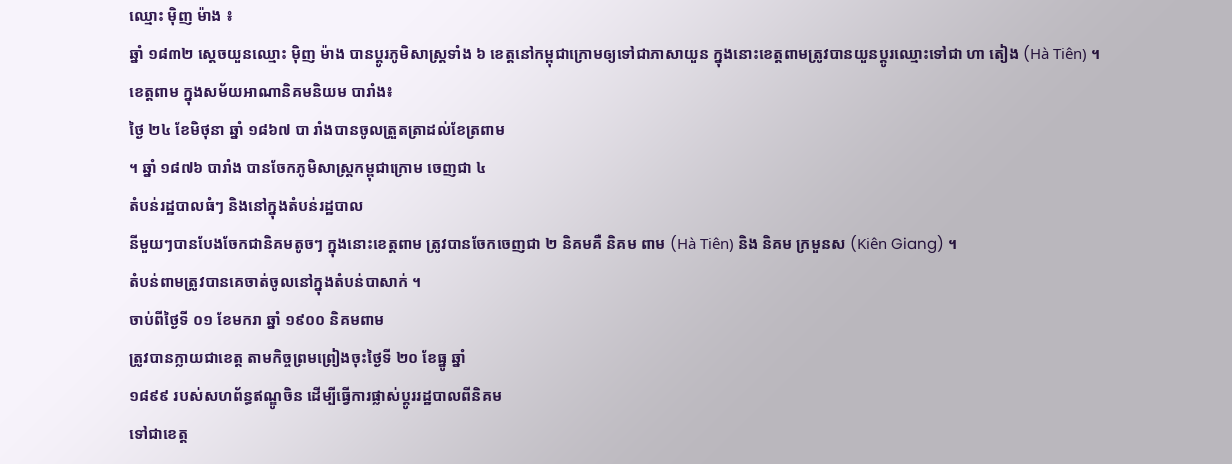ឈ្មោះ ម៉ិញ ម៉ាង ៖
ឆ្នាំ ១៨៣២ ស្តេចយួនឈ្មោះ ម៉ិញ ម៉ាង បានប្តូរភូមិសាស្ត្រទាំង ៦ ខេត្តនៅកម្ពុជាក្រោមឲ្យទៅជាភាសាយួន ក្នុងនោះខេត្តពាមត្រូវបានយួនប្តូរឈ្មោះទៅជា ហា តៀង (Hà Tiên) ។
ខេត្តពាម ក្នុងសម័យអាណានិគមនិយម បារាំង៖
ថ្ងៃ ២៤ ខែមិថុនា ឆ្នាំ ១៨៦៧ បា រាំងបានចូលត្រួតត្រាដល់ខែត្រពាម
។ ឆ្នាំ ១៨៧៦ បារាំង បានចែកភូមិសាស្ត្រកម្ពុជាក្រោម ចេញជា ៤
តំបន់រដ្ឋបាលធំៗ និងនៅក្នុងតំបន់រដ្ឋបាល
នីមួយៗបានបែងចែកជានិគមតូចៗ ក្នុងនោះខេត្តពាម ត្រូវបានចែកចេញជា ២ និគមគឺ និគម ពាម (Hà Tiên) និង និគម ក្រមួនស (Kiên Giang) ។
តំបន់ពាមត្រូវបានគេចាត់ចូលនៅក្នុងតំបន់បាសាក់ ។
ចាប់ពីថ្ងៃទី ០១ ខែមករា ឆ្នាំ ១៩០០ និគមពាម
ត្រូវបានក្លាយជាខេត្ត តាមកិច្ចព្រមព្រៀងចុះថ្ងៃទី ២០ ខែធ្នូ ឆ្នាំ
១៨៩៩ របស់សហព័ន្ធឥណ្ឌូចិន ដើម្បីធ្វើការផ្លាស់ប្តូររដ្ឋបាលពីនិគម
ទៅជាខេត្ត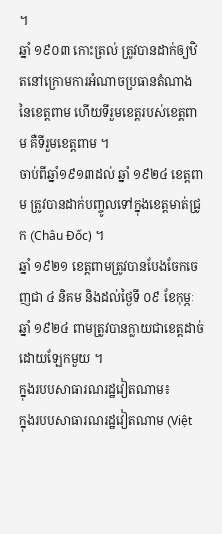។
ឆ្នាំ ១៩០៣ កោះត្រល់ ត្រូវបានដាក់ឲ្យឋិតនៅក្រោមការអំណាចប្រធានតំណាងនៃខេត្តពាម ហើយទីរួមខេត្តរបស់ខេត្តពាម គឺទីរួមខេត្តពាម ។
ចាប់ពីឆ្នាំ១៩១៣ដល់ ឆ្នាំ ១៩២៤ ខេត្តពាម ត្រូវបានដាក់បញ្ចូលទៅក្នុងខេត្តមាត់ជ្រូក (Châu Đốc) ។
ឆ្នាំ ១៩២១ ខេត្តពាមត្រូវបានបែងចែកចេញជា ៤ និគម និងដល់ថ្ងៃទី ០៩ ខែកុម្ភៈ ឆ្នាំ ១៩២៤ ពាមត្រូវបានក្លាយជាខេត្តដាច់ដោយឡែកមួយ ។
ក្នុងរបបសាធារណរដ្ឋវៀតណាម៖
ក្នុងរបបសាធារណរដ្ឋវៀតណាម (Việt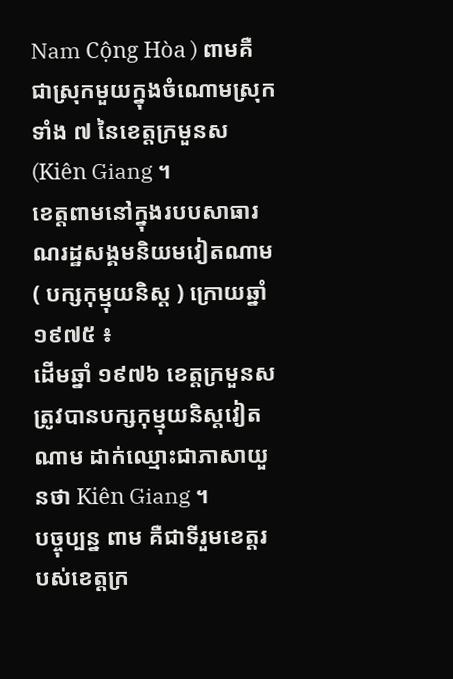Nam Cộng Hòa ) ពាមគឺជាស្រុកមួយក្នុងចំណោមស្រុកទាំង ៧ នៃខេត្តក្រមួនស (Kiên Giang ។
ខេត្តពាមនៅក្នុងរបបសាធារណរដ្ឋសង្គមនិយមវៀតណាម ( បក្សកុម្មុយនិស្ត ) ក្រោយឆ្នាំ ១៩៧៥ ៖
ដើមឆ្នាំ ១៩៧៦ ខេត្តក្រមួនស ត្រូវបានបក្សកុម្មុយនិស្តវៀតណាម ដាក់ឈ្មោះជាភាសាយួនថា Kiên Giang ។
បច្ចុប្បន្ន ពាម គឺជាទីរួមខេត្តរបស់ខេត្តក្រ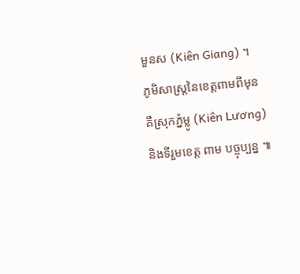មួនស (Kiên Giang) ។
ភូមិសាស្ត្រនៃខេត្តពាមពីមុន គឺស្រុកភ្នំម្លូ (Kiên Lương) និងទីរួមខេត្ត ពាម បច្ចុប្បន្ន ៕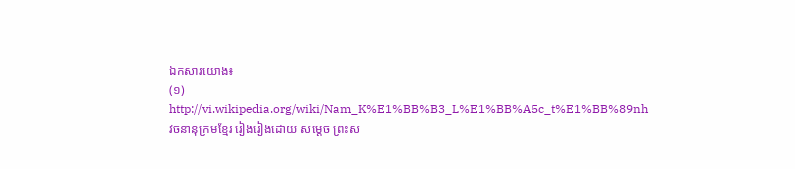ឯកសារយោង៖
(១) http://vi.wikipedia.org/wiki/Nam_K%E1%BB%B3_L%E1%BB%A5c_t%E1%BB%89nh
វចនានុក្រមខ្មែរ រៀងរៀងដោយ សម្តេច ព្រះស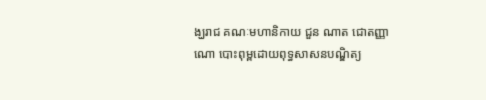ង្ឃរាជ គណៈមហានិកាយ ជួន ណាត ជោតញ្ញាណោ បោះពុម្ពដោយពុទ្ធសាសនបណ្ឌិត្យ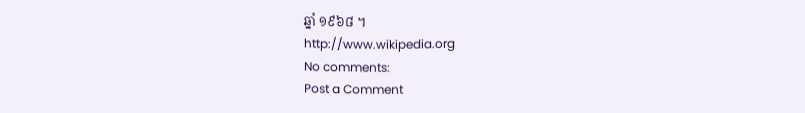ឆ្នាំ ១៩៦៨ ។
http://www.wikipedia.org
No comments:
Post a Comment